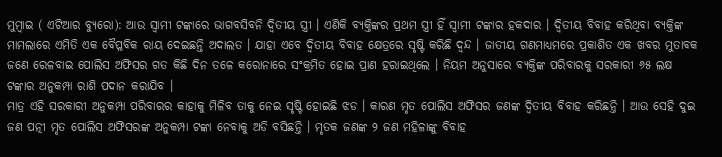ମୁମ୍ବାଇ ( ଏଟିଆର ବ୍ୟୁରୋ): ଆଉ ସ୍ୱାମୀ ଟଙ୍କାରେ ଭାଗବସିବନି ଦ୍ୱିତୀୟ ସ୍ତ୍ରୀ । ଏଣିକି ବ୍ୟକ୍ତିଙ୍କର ପ୍ରଥମ ସ୍ତ୍ରୀ ହିଁ ସ୍ୱାମୀ ଟଙ୍କାର ହକଦାର । ଦ୍ୱିତୀୟ ବିବାହ କରିଥିବା ବ୍ୟକ୍ତିଙ୍କ ମାମଲାରେ ଏମିତି ଏକ ବୈପ୍ଳବିକ ରାୟ ଦେଇଛନ୍ତି ଅଦାଲତ । ଯାହା ଏବେ ଦ୍ୱିତୀୟ ବିବାହ କ୍ଷେତ୍ରରେ ସୃଷ୍ଟି କରିଛି ଦ୍ୱନ୍ଦ । ଜାତୀୟ ଗଣମାଧ୍ୟମରେ ପ୍ରକାଶିତ ଏକ ଖବର ମୁତାବକ ଜଣେ ରେଳବାଇ ପୋଲିସ ଅଫିସର ଗତ କିଛି ଦିନ ତଳେ କରୋନାରେ ସଂକ୍ରମିତ ହୋଇ ପ୍ରାଣ ହରାଇଥିଲେ । ନିୟମ ଅନୁସାରେ ବ୍ୟକ୍ତିଙ୍କ ପରିବାରକୁ ସରକାରୀ ୬୫ ଲକ୍ଷ ଟଙ୍କାର ଅନୁକମ୍ପା ରାଶି ପଦାନ କରାଯିବ ।
ମାତ୍ର ଏହି ସରକାରୀ ଅନୁକମ୍ପା ପରିବାରର କାହାକୁ ମିଳିବ ତାକୁ ନେଇ ସୃଷ୍ଟି ହୋଇଛି ଝଡ । କାରଣ ମୃତ ପୋଲିସ ଅଫିସର ଜଣଙ୍କ ଦ୍ୱିତୀୟ ବିବାହ କରିଛନ୍ତି । ଆଉ ସେହି ଦୁଇ ଜଣ ପତ୍ନୀ ମୃତ ପୋଲିସ ଅଫିସରଙ୍କ ଅନୁକମ୍ପା ଟଙ୍କା ନେବାକୁ ଅଡି ବସିଛନ୍ତି । ମୃତକ ଜଣଙ୍କ ୨ ଜଣ ମହିଳାଙ୍କୁ ବିବାହ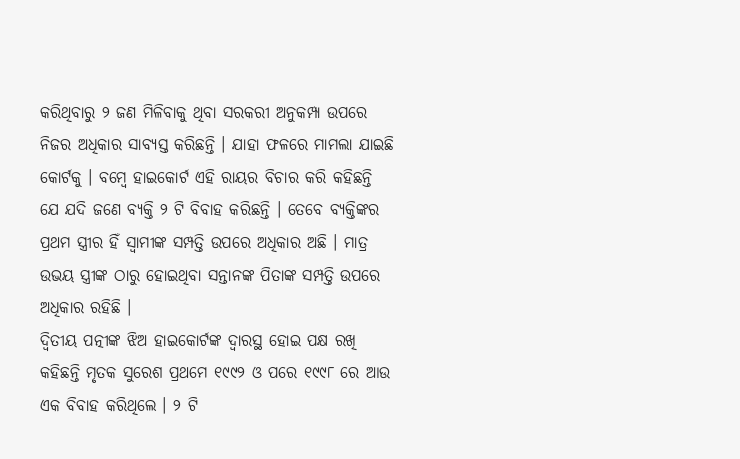କରିଥିବାରୁ ୨ ଜଣ ମିଳିବାକୁ ଥିବା ସରକରୀ ଅନୁକମ୍ପା ଉପରେ ନିଜର ଅଧିକାର ସାବ୍ୟସ୍ତ କରିଛନ୍ତି । ଯାହା ଫଳରେ ମାମଲା ଯାଇଛି କୋର୍ଟକୁ । ବମ୍ବେ ହାଇକୋର୍ଟ ଏହି ରାୟର ବିଚାର କରି କହିଛନ୍ତି ଯେ ଯଦି ଜଣେ ବ୍ୟକ୍ତି ୨ ଟି ବିବାହ କରିଛନ୍ତି । ତେବେ ବ୍ୟକ୍ତିଙ୍କର ପ୍ରଥମ ସ୍ତ୍ରୀର ହିଁ ସ୍ୱାମୀଙ୍କ ସମ୍ପତ୍ତି ଉପରେ ଅଧିକାର ଅଛି । ମାତ୍ର ଉଭୟ ସ୍ତ୍ରୀଙ୍କ ଠାରୁ ହୋଇଥିବା ସନ୍ତାନଙ୍କ ପିତାଙ୍କ ସମ୍ପତ୍ତି ଉପରେ ଅଧିକାର ରହିଛି ।
ଦ୍ୱିତୀୟ ପତ୍ନୀଙ୍କ ଝିଅ ହାଇକୋର୍ଟଙ୍କ ଦ୍ୱାରସ୍ଥ ହୋଇ ପକ୍ଷ ରଖି କହିଛନ୍ତି ମୃତକ ସୁରେଶ ପ୍ରଥମେ ୧୯୯୨ ଓ ପରେ ୧୯୯୮ ରେ ଆଉ ଏକ ବିବାହ କରିଥିଲେ । ୨ ଟି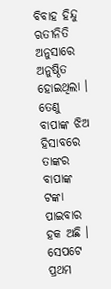ବିବାହ ହିନ୍ଦୁ ଋତୀନିତି ଅନୁସାରେ ଅନୁଷ୍ଠିତ ହୋଇଥିଲା । ତେଣୁ ବାପାଙ୍କ ଝିଅ ହିସାବରେ ତାଙ୍କର ବାପାଙ୍କ ଟଙ୍କା ପାଇବାର ହକ ଅଛି । ସେପଟେ ପ୍ରଥମ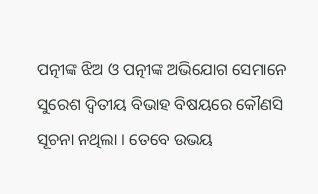ପତ୍ନୀଙ୍କ ଝିଅ ଓ ପତ୍ନୀଙ୍କ ଅଭିଯୋଗ ସେମାନେ ସୁରେଶ ଦ୍ୱିତୀୟ ବିଭାହ ବିଷୟରେ କୌଣସି ସୂଚନା ନଥିଲା । ତେବେ ଉଭୟ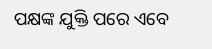ପକ୍ଷଙ୍କ ଯୁକ୍ତି ପରେ ଏବେ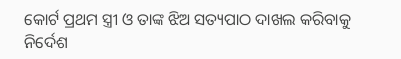କୋର୍ଟ ପ୍ରଥମ ସ୍ତ୍ରୀ ଓ ତାଙ୍କ ଝିଅ ସତ୍ୟପାଠ ଦାଖଲ କରିବାକୁ ନିର୍ଦେଶ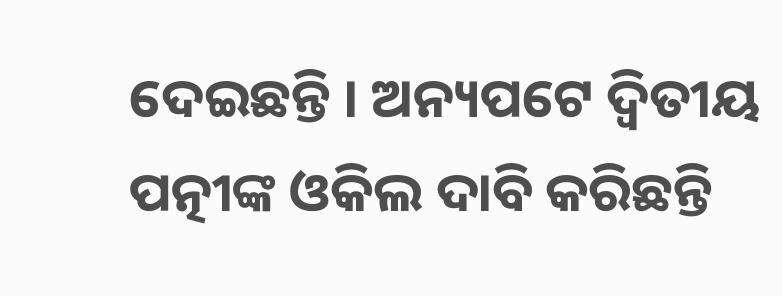ଦେଇଛନ୍ତି । ଅନ୍ୟପଟେ ଦ୍ୱିତୀୟ ପତ୍ନୀଙ୍କ ଓକିଲ ଦାବି କରିଛନ୍ତି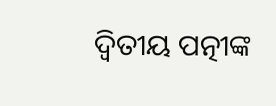ଦ୍ୱିତୀୟ ପତ୍ନୀଙ୍କ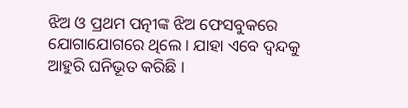ଝିଅ ଓ ପ୍ରଥମ ପତ୍ନୀଙ୍କ ଝିଅ ଫେସବୁକରେ ଯୋଗାଯୋଗରେ ଥିଲେ । ଯାହା ଏବେ ଦ୍ୱନ୍ଦକୁ ଆହୁରି ଘନିଭୂତ କରିଛି ।